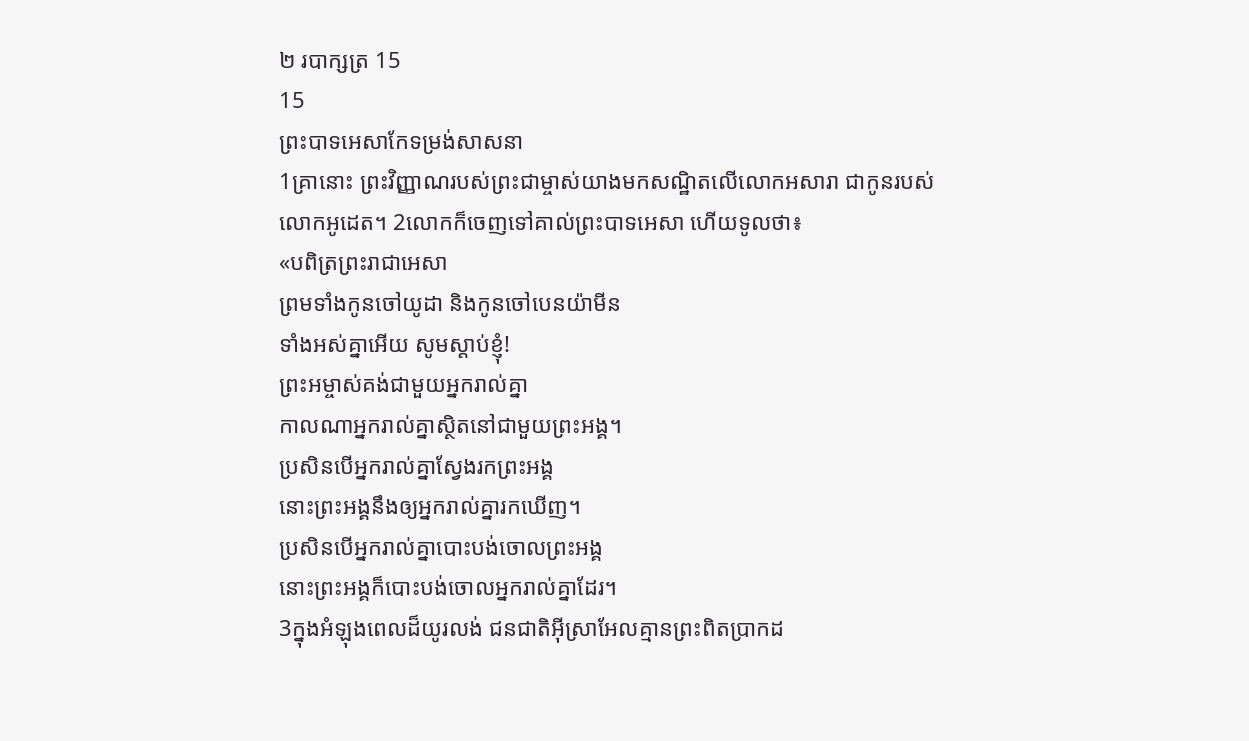២ របាក្សត្រ 15
15
ព្រះបាទអេសាកែទម្រង់សាសនា
1គ្រានោះ ព្រះវិញ្ញាណរបស់ព្រះជាម្ចាស់យាងមកសណ្ឋិតលើលោកអសារា ជាកូនរបស់លោកអូដេត។ 2លោកក៏ចេញទៅគាល់ព្រះបាទអេសា ហើយទូលថា៖
«បពិត្រព្រះរាជាអេសា
ព្រមទាំងកូនចៅយូដា និងកូនចៅបេនយ៉ាមីន
ទាំងអស់គ្នាអើយ សូមស្ដាប់ខ្ញុំ!
ព្រះអម្ចាស់គង់ជាមួយអ្នករាល់គ្នា
កាលណាអ្នករាល់គ្នាស្ថិតនៅជាមួយព្រះអង្គ។
ប្រសិនបើអ្នករាល់គ្នាស្វែងរកព្រះអង្គ
នោះព្រះអង្គនឹងឲ្យអ្នករាល់គ្នារកឃើញ។
ប្រសិនបើអ្នករាល់គ្នាបោះបង់ចោលព្រះអង្គ
នោះព្រះអង្គក៏បោះបង់ចោលអ្នករាល់គ្នាដែរ។
3ក្នុងអំឡុងពេលដ៏យូរលង់ ជនជាតិអ៊ីស្រាអែលគ្មានព្រះពិតប្រាកដ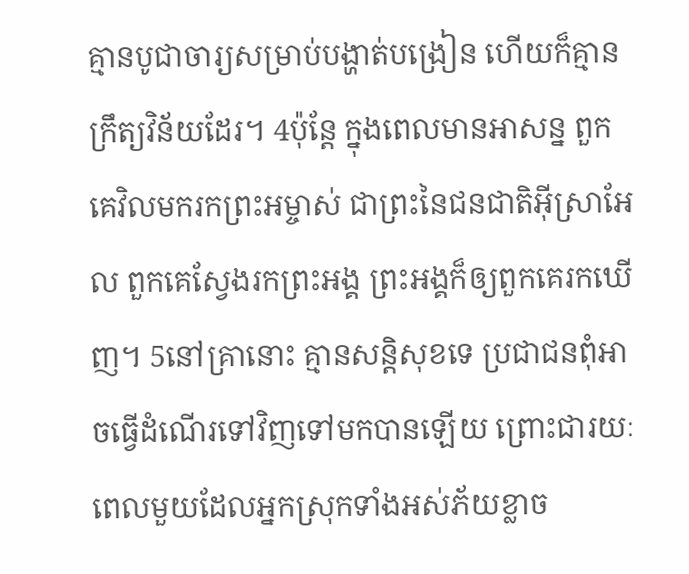គ្មានបូជាចារ្យសម្រាប់បង្ហាត់បង្រៀន ហើយក៏គ្មានក្រឹត្យវិន័យដែរ។ 4ប៉ុន្តែ ក្នុងពេលមានអាសន្ន ពួកគេវិលមករកព្រះអម្ចាស់ ជាព្រះនៃជនជាតិអ៊ីស្រាអែល ពួកគេស្វែងរកព្រះអង្គ ព្រះអង្គក៏ឲ្យពួកគេរកឃើញ។ 5នៅគ្រានោះ គ្មានសន្តិសុខទេ ប្រជាជនពុំអាចធ្វើដំណើរទៅវិញទៅមកបានឡើយ ព្រោះជារយៈពេលមួយដែលអ្នកស្រុកទាំងអស់ភ័យខ្លាច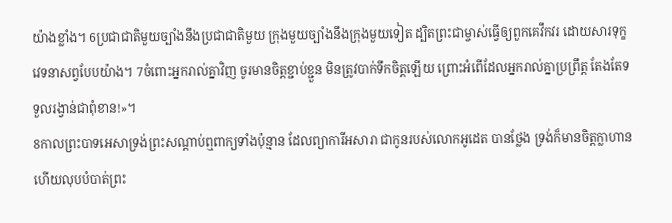យ៉ាងខ្លាំង។ 6ប្រជាជាតិមួយច្បាំងនឹងប្រជាជាតិមួយ ក្រុងមួយច្បាំងនឹងក្រុងមួយទៀត ដ្បិតព្រះជាម្ចាស់ធ្វើឲ្យពួកគេវឹកវរ ដោយសារទុក្ខវេទនាសព្វបែបយ៉ាង។ 7ចំពោះអ្នករាល់គ្នាវិញ ចូរមានចិត្តខ្ជាប់ខ្ជួន មិនត្រូវបាក់ទឹកចិត្តឡើយ ព្រោះអំពើដែលអ្នករាល់គ្នាប្រព្រឹត្ត តែងតែទទួលរង្វាន់ជាពុំខាន!»។
8កាលព្រះបាទអេសាទ្រង់ព្រះសណ្ដាប់ឮពាក្យទាំងប៉ុន្មាន ដែលព្យាការីអសារា ជាកូនរបស់លោកអូដេត បានថ្លែង ទ្រង់ក៏មានចិត្តក្លាហាន ហើយលុបបំបាត់ព្រះ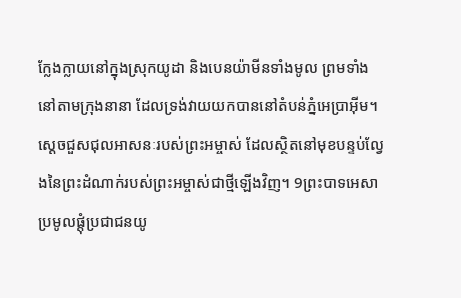ក្លែងក្លាយនៅក្នុងស្រុកយូដា និងបេនយ៉ាមីនទាំងមូល ព្រមទាំងនៅតាមក្រុងនានា ដែលទ្រង់វាយយកបាននៅតំបន់ភ្នំអេប្រាអ៊ីម។ ស្ដេចជួសជុលអាសនៈរបស់ព្រះអម្ចាស់ ដែលស្ថិតនៅមុខបន្ទប់ល្វែងនៃព្រះដំណាក់របស់ព្រះអម្ចាស់ជាថ្មីឡើងវិញ។ 9ព្រះបាទអេសាប្រមូលផ្តុំប្រជាជនយូ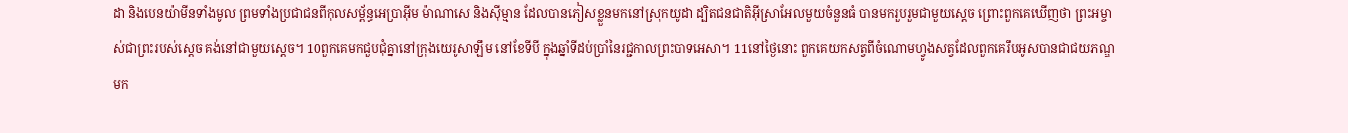ដា និងបេនយ៉ាមីនទាំងមូល ព្រមទាំងប្រជាជនពីកុលសម្ព័ន្ធអេប្រាអ៊ីម ម៉ាណាសេ និងស៊ីម្មាន ដែលបានភៀសខ្លួនមកនៅស្រុកយូដា ដ្បិតជនជាតិអ៊ីស្រាអែលមួយចំនួនធំ បានមករួបរួមជាមួយស្ដេច ព្រោះពួកគេឃើញថា ព្រះអម្ចាស់ជាព្រះរបស់ស្ដេច គង់នៅជាមួយស្ដេច។ 10ពួកគេមកជួបជុំគ្នានៅក្រុងយេរូសាឡឹម នៅខែទីបី ក្នុងឆ្នាំទីដប់ប្រាំនៃរជ្ជកាលព្រះបាទអេសា។ 11នៅថ្ងៃនោះ ពួកគេយកសត្វពីចំណោមហ្វូងសត្វដែលពួកគេរឹបអូសបានជាជយភណ្ឌ មក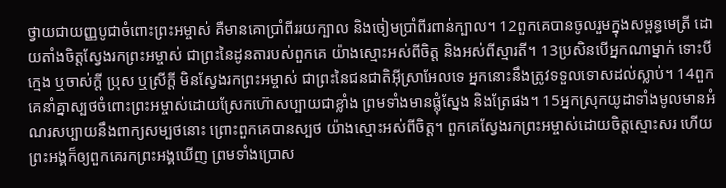ថ្វាយជាយញ្ញបូជាចំពោះព្រះអម្ចាស់ គឺមានគោប្រាំពីររយក្បាល និងចៀមប្រាំពីរពាន់ក្បាល។ 12ពួកគេបានចូលរួមក្នុងសម្ពន្ធមេត្រី ដោយតាំងចិត្តស្វែងរកព្រះអម្ចាស់ ជាព្រះនៃដូនតារបស់ពួកគេ យ៉ាងស្មោះអស់ពីចិត្ត និងអស់ពីស្មារតី។ 13ប្រសិនបើអ្នកណាម្នាក់ ទោះបីក្មេង ឬចាស់ក្ដី ប្រុស ឬស្រីក្ដី មិនស្វែងរកព្រះអម្ចាស់ ជាព្រះនៃជនជាតិអ៊ីស្រាអែលទេ អ្នកនោះនឹងត្រូវទទួលទោសដល់ស្លាប់។ 14ពួកគេនាំគ្នាស្បថចំពោះព្រះអម្ចាស់ដោយស្រែកហ៊ោសប្បាយជាខ្លាំង ព្រមទាំងមានផ្លុំស្នែង និងត្រែផង។ 15អ្នកស្រុកយូដាទាំងមូលមានអំណរសប្បាយនឹងពាក្យសម្បថនោះ ព្រោះពួកគេបានស្បថ យ៉ាងស្មោះអស់ពីចិត្ត។ ពួកគេស្វែងរកព្រះអម្ចាស់ដោយចិត្តស្មោះសរ ហើយព្រះអង្គក៏ឲ្យពួកគេរកព្រះអង្គឃើញ ព្រមទាំងប្រោស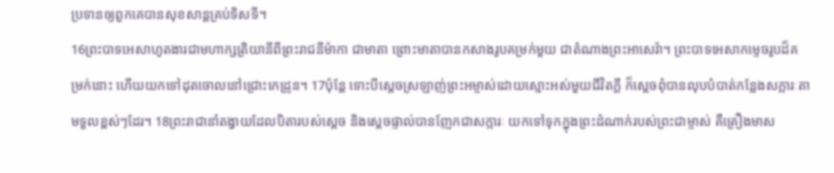ប្រទានឲ្យពួកគេបានសុខសាន្តគ្រប់ទិសទី។
16ព្រះបាទអេសាហូតងារជាមហាក្សត្រិយានីពីព្រះរាជនីម៉ាកា ជាមាតា ព្រោះមាតាបានកសាងរូបគម្រក់មួយ ជាតំណាងព្រះអាសេរ៉ា។ ព្រះបាទអេសាកម្ទេចរូបដ៏គម្រក់នោះ ហើយយកទៅដុតចោលនៅជ្រោះកេដ្រូន។ 17ប៉ុន្តែ ទោះបីស្ដេចស្រឡាញ់ព្រះអម្ចាស់ដោយស្មោះអស់មួយជីវិតក្ដី ក៏ស្ដេចពុំបានលុបបំបាត់កន្លែងសក្ការៈតាមទួលខ្ពស់ៗដែរ។ 18ព្រះរាជានាំតង្វាយដែលបិតារបស់ស្ដេច និងស្ដេចផ្ទាល់បានញែកជាសក្ការៈ យកទៅទុកក្នុងព្រះដំណាក់របស់ព្រះជាម្ចាស់ គឺគ្រឿងមាស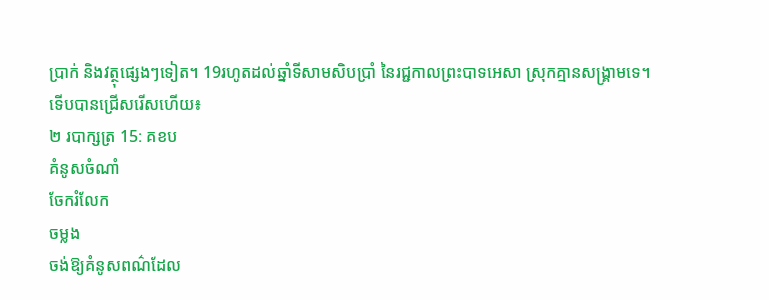ប្រាក់ និងវត្ថុផ្សេងៗទៀត។ 19រហូតដល់ឆ្នាំទីសាមសិបប្រាំ នៃរជ្ជកាលព្រះបាទអេសា ស្រុកគ្មានសង្គ្រាមទេ។
ទើបបានជ្រើសរើសហើយ៖
២ របាក្សត្រ 15: គខប
គំនូសចំណាំ
ចែករំលែក
ចម្លង
ចង់ឱ្យគំនូសពណ៌ដែល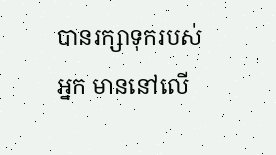បានរក្សាទុករបស់អ្នក មាននៅលើ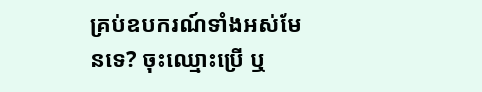គ្រប់ឧបករណ៍ទាំងអស់មែនទេ? ចុះឈ្មោះប្រើ ឬ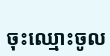ចុះឈ្មោះចូល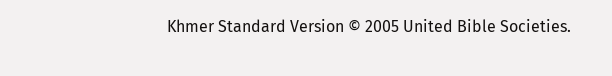Khmer Standard Version © 2005 United Bible Societies.